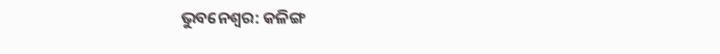ଭୁବନେଶ୍ବର: କଳିଙ୍ଗ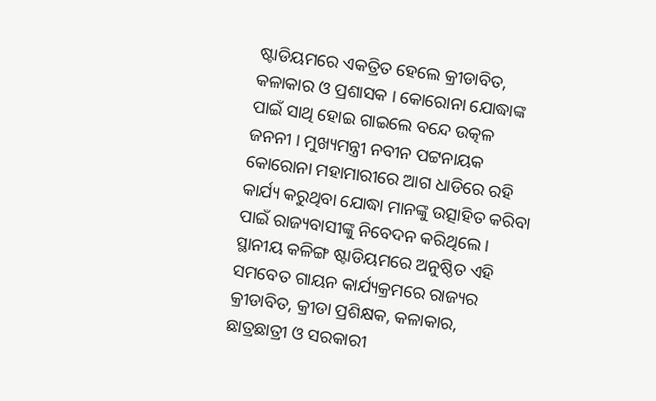ଷ୍ଟାଡିୟମରେ ଏକତ୍ରିତ ହେଲେ କ୍ରୀଡାବିତ, କଳାକାର ଓ ପ୍ରଶାସକ । କୋରୋନା ଯୋଦ୍ଧାଙ୍କ ପାଇଁ ସାଥି ହୋଇ ଗାଇଲେ ବନ୍ଦେ ଉତ୍କଳ ଜନନୀ । ମୁଖ୍ୟମନ୍ତ୍ରୀ ନବୀନ ପଟ୍ଟନାୟକ କୋରୋନା ମହାମାରୀରେ ଆଗ ଧାଡିରେ ରହି କାର୍ଯ୍ୟ କରୁଥିବା ଯୋଦ୍ଧା ମାନଙ୍କୁ ଉତ୍ସାହିତ କରିବା ପାଇଁ ରାଜ୍ୟବାସୀଙ୍କୁ ନିବେଦନ କରିଥିଲେ ।
ସ୍ଥାନୀୟ କଳିଙ୍ଗ ଷ୍ଟାଡିୟମରେ ଅନୁଷ୍ଠିତ ଏହି ସମବେତ ଗାୟନ କାର୍ଯ୍ୟକ୍ରମରେ ରାଜ୍ୟର କ୍ରୀଡାବିତ, କ୍ରୀଡା ପ୍ରଶିକ୍ଷକ, କଳାକାର, ଛାତ୍ରଛାତ୍ରୀ ଓ ସରକାରୀ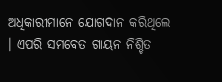ଅଧିକାରୀମାନେ ଯୋଗଦାନ କରିଥିଲେ । ଏପରି ସମବେତ ଗାୟନ ନିଶ୍ଚିତ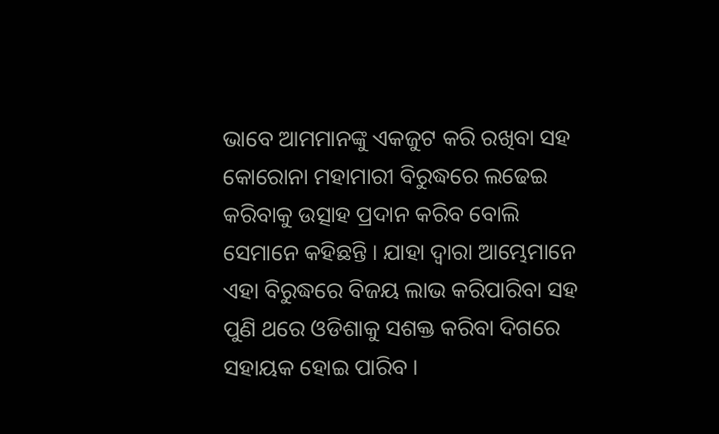ଭାବେ ଆମମାନଙ୍କୁ ଏକଜୁଟ କରି ରଖିବା ସହ କୋରୋନା ମହାମାରୀ ବିରୁଦ୍ଧରେ ଲଢେଇ କରିବାକୁ ଉତ୍ସାହ ପ୍ରଦାନ କରିବ ବୋଲି ସେମାନେ କହିଛନ୍ତି । ଯାହା ଦ୍ବାରା ଆମ୍ଭେମାନେ ଏହା ବିରୁଦ୍ଧରେ ବିଜୟ ଲାଭ କରିପାରିବା ସହ ପୁଣି ଥରେ ଓଡିଶାକୁ ସଶକ୍ତ କରିବା ଦିଗରେ ସହାୟକ ହୋଇ ପାରିବ ।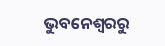ଭୁବନେଶ୍ବରରୁ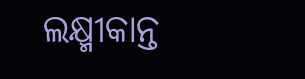ଲକ୍ଷ୍ମୀକାନ୍ତ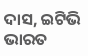ଦାସ, ଇଟିଭି ଭାରତ